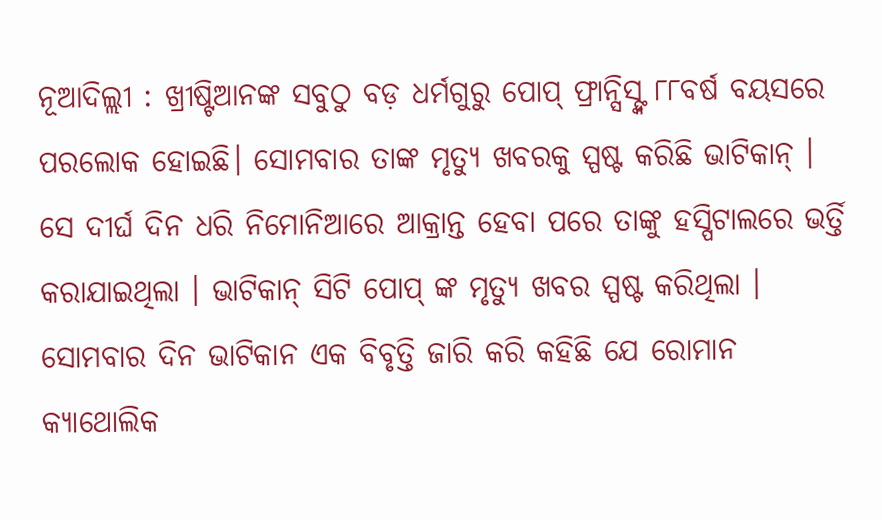ନୂଆଦିଲ୍ଲୀ : ଖ୍ରୀଷ୍ଟିଆନଙ୍କ ସବୁଠୁ ବଡ଼ ଧର୍ମଗୁରୁ ପୋପ୍ ଫ୍ରାନ୍ସିସ୍ଙ୍କ ୮୮ବର୍ଷ ବୟସରେ ପରଲୋକ ହୋଇଛି। ସୋମବାର ତାଙ୍କ ମୃତ୍ୟୁ ଖବରକୁ ସ୍ପଷ୍ଟ କରିଛି ଭାଟିକାନ୍ । ସେ ଦୀର୍ଘ ଦିନ ଧରି ନିମୋନିଆରେ ଆକ୍ରାନ୍ତ ହେବା ପରେ ତାଙ୍କୁ ହସ୍ପିଟାଲରେ ଭର୍ତ୍ତି କରାଯାଇଥିଲା । ଭାଟିକାନ୍ ସିଟି ପୋପ୍ ଙ୍କ ମୃତ୍ୟୁ ଖବର ସ୍ପଷ୍ଟ କରିଥିଲା । ସୋମବାର ଦିନ ଭାଟିକାନ ଏକ ବିବୃତ୍ତି ଜାରି କରି କହିଛି ଯେ ରୋମାନ କ୍ୟାଥୋଲିକ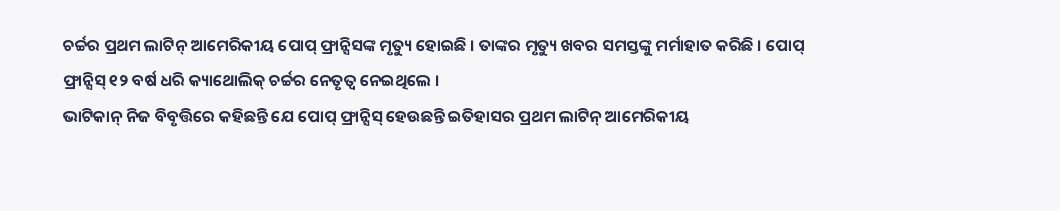ଚର୍ଚ୍ଚର ପ୍ରଥମ ଲାଟିନ୍ ଆମେରିକୀୟ ପୋପ୍ ଫ୍ରାନ୍ସିସଙ୍କ ମୃତ୍ୟୁ ହୋଇଛି । ତାଙ୍କର ମୃତ୍ୟୁ ଖବର ସମସ୍ତଙ୍କୁ ମର୍ମାହାତ କରିଛି । ପୋପ୍ ଫ୍ରାନ୍ସିସ୍ ୧୨ ବର୍ଷ ଧରି କ୍ୟାଥୋଲିକ୍ ଚର୍ଚ୍ଚର ନେତୃତ୍ୱ ନେଇଥିଲେ ।
ଭାଟିକାନ୍ ନିଜ ବିବୃତ୍ତିରେ କହିଛନ୍ତି ଯେ ପୋପ୍ ଫ୍ରାନ୍ସିସ୍ ହେଉଛନ୍ତି ଇତିହାସର ପ୍ରଥମ ଲାଟିନ୍ ଆମେରିକୀୟ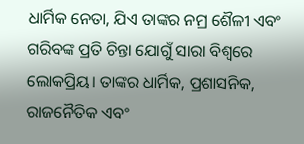ଧାର୍ମିକ ନେତା, ଯିଏ ତାଙ୍କର ନମ୍ର ଶୈଳୀ ଏବଂ ଗରିବଙ୍କ ପ୍ରତି ଚିନ୍ତା ଯୋଗୁଁ ସାରା ବିଶ୍ୱରେ ଲୋକପ୍ରିୟ। ତାଙ୍କର ଧାର୍ମିକ, ପ୍ରଶାସନିକ, ରାଜନୈତିକ ଏବଂ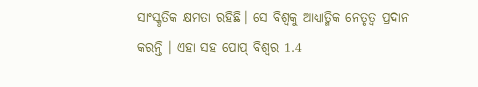ସାଂସ୍କୃତିକ କ୍ଷମତା ରହିଛି। ସେ ବିଶ୍ୱକୁ ଆଧ୍ୟାତ୍ମିକ ନେତୃତ୍ୱ ପ୍ରଦାନ କରନ୍ତି । ଏହା ସହ ପୋପ୍ ବିଶ୍ୱର 1.4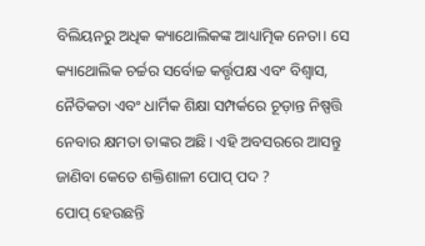ବିଲିୟନରୁ ଅଧିକ କ୍ୟାଥୋଲିକଙ୍କ ଆଧ୍ୟାତ୍ମିକ ନେତା। ସେ କ୍ୟାଥୋଲିକ ଚର୍ଚ୍ଚର ସର୍ବୋଚ୍ଚ କର୍ତ୍ତୃପକ୍ଷ ଏବଂ ବିଶ୍ୱାସ, ନୈତିକତା ଏବଂ ଧାର୍ମିକ ଶିକ୍ଷା ସମ୍ପର୍କରେ ଚୂଡ଼ାନ୍ତ ନିଷ୍ପତ୍ତି ନେବାର କ୍ଷମତା ତାଙ୍କର ଅଛି। ଏହି ଅବସରରେ ଆସନ୍ତୁ ଜାଣିବା କେତେ ଶକ୍ତିଶାଳୀ ପୋପ୍ ପଦ ?
ପୋପ୍ ହେଉଛନ୍ତି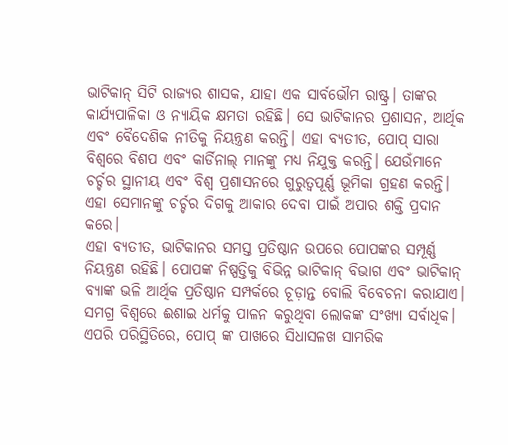ଭାଟିକାନ୍ ସିଟି ରାଜ୍ୟର ଶାସକ, ଯାହା ଏକ ସାର୍ବଭୌମ ରାଷ୍ଟ୍ର। ତାଙ୍କର କାର୍ଯ୍ୟପାଳିକା ଓ ନ୍ୟାୟିକ କ୍ଷମତା ରହିଛି। ସେ ଭାଟିକାନର ପ୍ରଶାସନ, ଆର୍ଥିକ ଏବଂ ବୈଦେଶିକ ନୀତିକୁ ନିୟନ୍ତ୍ରଣ କରନ୍ତି। ଏହା ବ୍ୟତୀତ, ପୋପ୍ ସାରା ବିଶ୍ୱରେ ବିଶପ ଏବଂ କାର୍ଡିନାଲ୍ ମାନଙ୍କୁ ମଧ୍ୟ ନିଯୁକ୍ତ କରନ୍ତି। ଯେଉଁମାନେ ଚର୍ଚ୍ଚର ସ୍ଥାନୀୟ ଏବଂ ବିଶ୍ୱ ପ୍ରଶାସନରେ ଗୁରୁତ୍ୱପୂର୍ଣ୍ଣ ଭୂମିକା ଗ୍ରହଣ କରନ୍ତି। ଏହା ସେମାନଙ୍କୁ ଚର୍ଚ୍ଚର ଦିଗକୁ ଆକାର ଦେବା ପାଇଁ ଅପାର ଶକ୍ତି ପ୍ରଦାନ କରେ।
ଏହା ବ୍ୟତୀତ, ଭାଟିକାନର ସମସ୍ତ ପ୍ରତିଷ୍ଠାନ ଉପରେ ପୋପଙ୍କର ସମ୍ପୂର୍ଣ୍ଣ ନିୟନ୍ତ୍ରଣ ରହିଛି। ପୋପଙ୍କ ନିଷ୍ପତ୍ତିକୁ ବିଭିନ୍ନ ଭାଟିକାନ୍ ବିଭାଗ ଏବଂ ଭାଟିକାନ୍ ବ୍ୟାଙ୍କ ଭଳି ଆର୍ଥିକ ପ୍ରତିଷ୍ଠାନ ସମ୍ପର୍କରେ ଚୂଡ଼ାନ୍ତ ବୋଲି ବିବେଚନା କରାଯାଏ। ସମଗ୍ର ବିଶ୍ୱରେ ଈଶାଇ ଧର୍ମକୁ ପାଳନ କରୁଥିବା ଲୋକଙ୍କ ସଂଖ୍ୟା ସର୍ବାଧିକ। ଏପରି ପରିସ୍ଥିତିରେ, ପୋପ୍ ଙ୍କ ପାଖରେ ସିଧାସଳଖ ସାମରିକ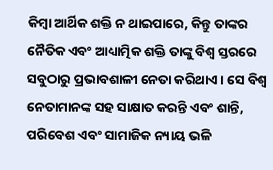କିମ୍ବା ଆର୍ଥିକ ଶକ୍ତି ନ ଥାଇପାରେ, କିନ୍ତୁ ତାଙ୍କର ନୈତିକ ଏବଂ ଆଧ୍ୟାତ୍ମିକ ଶକ୍ତି ତାଙ୍କୁ ବିଶ୍ୱ ସ୍ତରରେ ସବୁଠାରୁ ପ୍ରଭାବଶାଳୀ ନେତା କରିଥାଏ। ସେ ବିଶ୍ୱ ନେତାମାନଙ୍କ ସହ ସାକ୍ଷାତ କରନ୍ତି ଏବଂ ଶାନ୍ତି, ପରିବେଶ ଏବଂ ସାମାଜିକ ନ୍ୟାୟ ଭଳି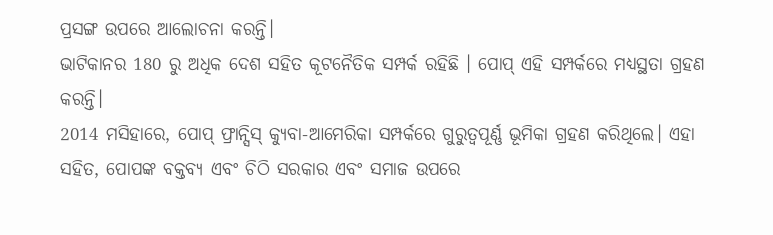ପ୍ରସଙ୍ଗ ଉପରେ ଆଲୋଚନା କରନ୍ତି।
ଭାଟିକାନର 180 ରୁ ଅଧିକ ଦେଶ ସହିତ କୂଟନୈତିକ ସମ୍ପର୍କ ରହିଛି । ପୋପ୍ ଏହି ସମ୍ପର୍କରେ ମଧ୍ୟସ୍ଥତା ଗ୍ରହଣ କରନ୍ତି।
2014 ମସିହାରେ, ପୋପ୍ ଫ୍ରାନ୍ସିସ୍ କ୍ୟୁବା-ଆମେରିକା ସମ୍ପର୍କରେ ଗୁରୁତ୍ୱପୂର୍ଣ୍ଣ ଭୂମିକା ଗ୍ରହଣ କରିଥିଲେ। ଏହା ସହିତ, ପୋପଙ୍କ ବକ୍ତବ୍ୟ ଏବଂ ଚିଠି ସରକାର ଏବଂ ସମାଜ ଉପରେ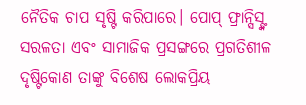ନୈତିକ ଚାପ ସୃଷ୍ଟି କରିପାରେ। ପୋପ୍ ଫ୍ରାନ୍ସିସ୍ଙ୍କ ସରଳତା ଏବଂ ସାମାଜିକ ପ୍ରସଙ୍ଗରେ ପ୍ରଗତିଶୀଳ ଦୃଷ୍ଟିକୋଣ ତାଙ୍କୁ ବିଶେଷ ଲୋକପ୍ରିୟ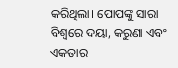କରିଥିଲା। ପୋପଙ୍କୁ ସାରା ବିଶ୍ୱରେ ଦୟା, କରୁଣା ଏବଂ ଏକତାର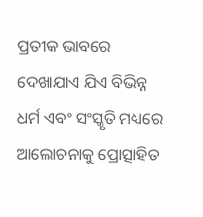ପ୍ରତୀକ ଭାବରେ ଦେଖାଯାଏ ଯିଏ ବିଭିନ୍ନ ଧର୍ମ ଏବଂ ସଂସ୍କୃତି ମଧ୍ୟରେ ଆଲୋଚନାକୁ ପ୍ରୋତ୍ସାହିତ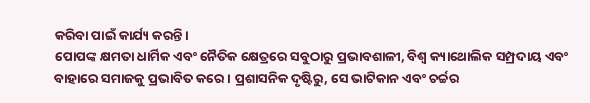କରିବା ପାଇଁ କାର୍ଯ୍ୟ କରନ୍ତି।
ପୋପଙ୍କ କ୍ଷମତା ଧାର୍ମିକ ଏବଂ ନୈତିକ କ୍ଷେତ୍ରରେ ସବୁଠାରୁ ପ୍ରଭାବଶାଳୀ, ବିଶ୍ୱ କ୍ୟାଥୋଲିକ ସମ୍ପ୍ରଦାୟ ଏବଂ ବାହାରେ ସମାଜକୁ ପ୍ରଭାବିତ କରେ। ପ୍ରଶାସନିକ ଦୃଷ୍ଟିରୁ, ସେ ଭାଟିକାନ ଏବଂ ଚର୍ଚ୍ଚର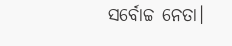ସର୍ବୋଚ୍ଚ ନେତା।